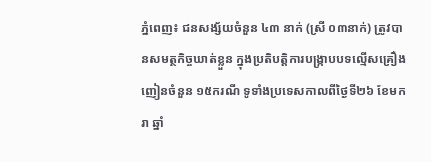ភ្នំពេញ៖ ជនសង្ស័យចំនួន ៤៣ នាក់ (ស្រី ០៣នាក់) ត្រូវបានសមត្ថកិច្ចឃាត់ខ្លួន ក្នុងប្រតិបត្តិការបង្ក្រាបបទល្មើសគ្រឿងញៀនចំនួន ១៥ករណី ទូទាំងប្រទេសកាលពីថ្ងៃទី២៦ ខែមករា ឆ្នាំ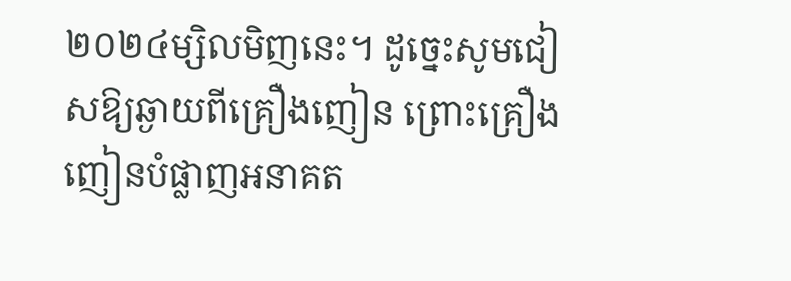២០២៤ម្សិលមិញនេះ។ ដូច្នេះសូមជៀសឱ្យឆ្ងាយពីគ្រឿងញៀន ព្រោះគ្រឿងញៀនបំផ្លាញអនាគត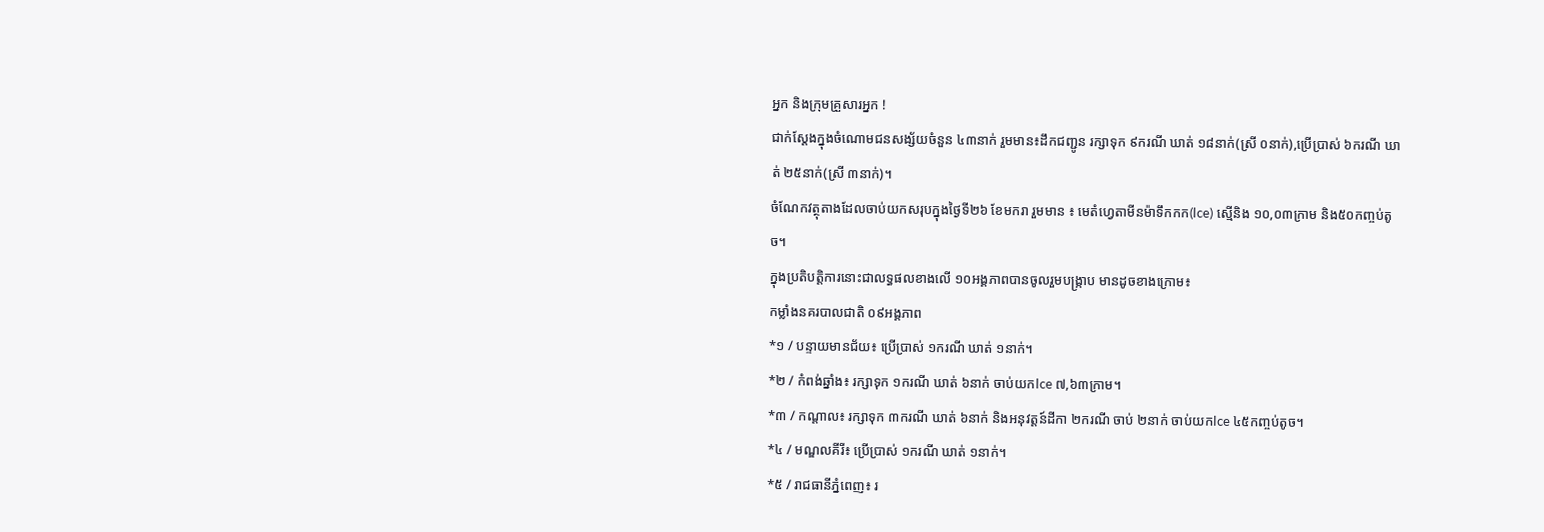អ្នក និងក្រុមគ្រួសារអ្នក !
ជាក់ស្ដែងក្នុងចំណោមជនសង្ស័យចំនួន ៤៣នាក់ រួមមាន៖ដឹកជញ្ជូន រក្សាទុក ៩ករណី ឃាត់ ១៨នាក់(ស្រី ០នាក់),ប្រើប្រាស់ ៦ករណី ឃាត់ ២៥នាក់(ស្រី ៣នាក់)។
ចំណែកវត្ថុតាងដែលចាប់យកសរុបក្នុងថ្ងៃទី២៦ ខែមករា រួមមាន ៖ មេតំហ្វេតាមីនម៉ាទឹកកក(Ice) ស្មេីនិង ១០,០៣ក្រាម និង៥០កញ្ចប់តូច។
ក្នុងប្រតិបត្តិការនោះជាលទ្ធផលខាងលើ ១០អង្គភាពបានចូលរួមបង្ក្រាប មានដូចខាងក្រោម៖
កម្លាំងនគរបាលជាតិ ០៩អង្គភាព
*១ / បន្ទាយមានជ័យ៖ ប្រើប្រាស់ ១ករណី ឃាត់ ១នាក់។
*២ / កំពង់ឆ្នាំង៖ រក្សាទុក ១ករណី ឃាត់ ៦នាក់ ចាប់យកIce ៧,៦៣ក្រាម។
*៣ / កណ្តាល៖ រក្សាទុក ៣ករណី ឃាត់ ៦នាក់ និងអនុវត្តន៍ដីកា ២ករណី ចាប់ ២នាក់ ចាប់យកIce ៤៥កញ្ចប់តូច។
*៤ / មណ្ឌលគីរី៖ ប្រើប្រាស់ ១ករណី ឃាត់ ១នាក់។
*៥ / រាជធានីភ្នំពេញ៖ រ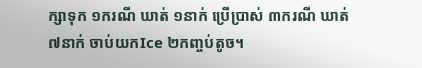ក្សាទុក ១ករណី ឃាត់ ១នាក់ ប្រើប្រាស់ ៣ករណី ឃាត់ ៧នាក់ ចាប់យកIce ២កញ្ចប់តូច។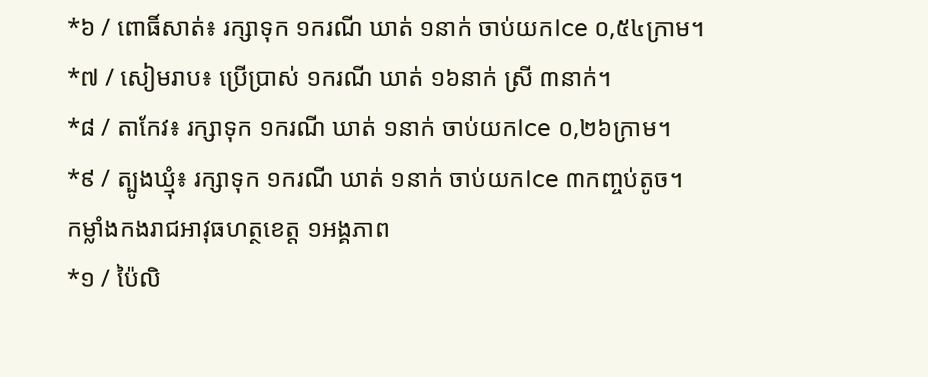*៦ / ពោធិ៍សាត់៖ រក្សាទុក ១ករណី ឃាត់ ១នាក់ ចាប់យកIce ០,៥៤ក្រាម។
*៧ / សៀមរាប៖ ប្រើប្រាស់ ១ករណី ឃាត់ ១៦នាក់ ស្រី ៣នាក់។
*៨ / តាកែវ៖ រក្សាទុក ១ករណី ឃាត់ ១នាក់ ចាប់យកIce ០,២៦ក្រាម។
*៩ / ត្បូងឃ្មុំ៖ រក្សាទុក ១ករណី ឃាត់ ១នាក់ ចាប់យកIce ៣កញ្ចប់តូច។
កម្លាំងកងរាជអាវុធហត្ថខេត្ត ១អង្គភាព
*១ / ប៉ៃលិ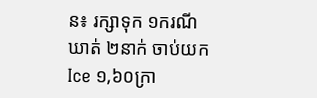ន៖ រក្សាទុក ១ករណី ឃាត់ ២នាក់ ចាប់យកIce ១,៦០ក្រា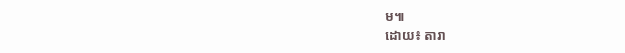ម៕
ដោយ៖ តារា